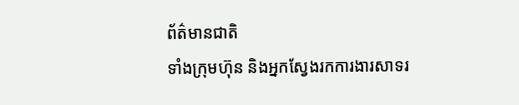ព័ត៌មានជាតិ
ទាំងក្រុមហ៊ុន និងអ្នកស្វែងរកការងារសាទរ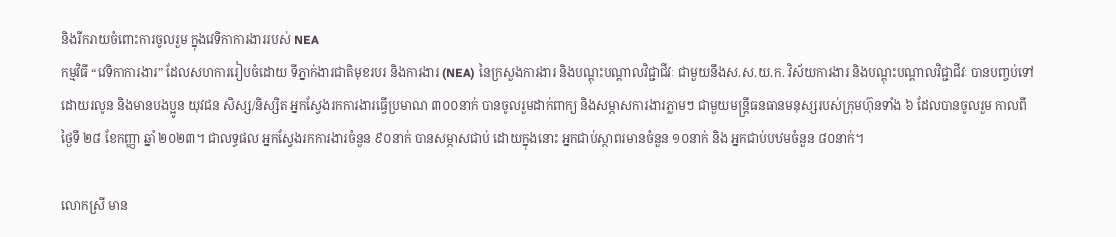និងរីករាយចំពោះការចូលរួម ក្នុងវេទិកាការងាររបស់ NEA
កម្មវិធី “វេទិកាការងារ” ដែលសហការរៀបចំដោយ ទីភ្នាក់ងារជាតិមុខរបរ និងការងារ (NEA) នៃក្រសួងការងារ និងបណ្តុះបណ្តាលវិជ្ជាជីវៈ ជាមួយនឹងស.ស.យ.ក. វិស័យការងារ និងបណ្តុះបណ្តាលវិជ្ជាជីវៈ បានបញ្ចប់ទៅដោយរលូន និងមានបងប្អូន យុវជន សិស្ស/និស្សិត អ្នកស្វែងរកការងារធ្វើប្រមាណ ៣០០នាក់ បានចូលរួមដាក់ពាក្យ និងសម្ភាសការងារភ្លាមៗ ជាមួយមន្ត្រីធនធានមនុស្សរបស់ក្រុមហ៊ុនទាំង ៦ ដែលបានចូលរួម កាលពីថ្ងៃទី ២៨ ខែកញ្ញា ឆ្នាំ ២០២៣។ ជាលទ្ធផល អ្នកស្វែងរកការងារចំនួន ៩០នាក់ បានសម្ភាសជាប់ ដោយក្នុងនោះ អ្នកជាប់ស្ថាពរមានចំនួន ១០នាក់ និង អ្នកជាប់បឋមចំនួន ៨០នាក់។

លោកស្រី មាន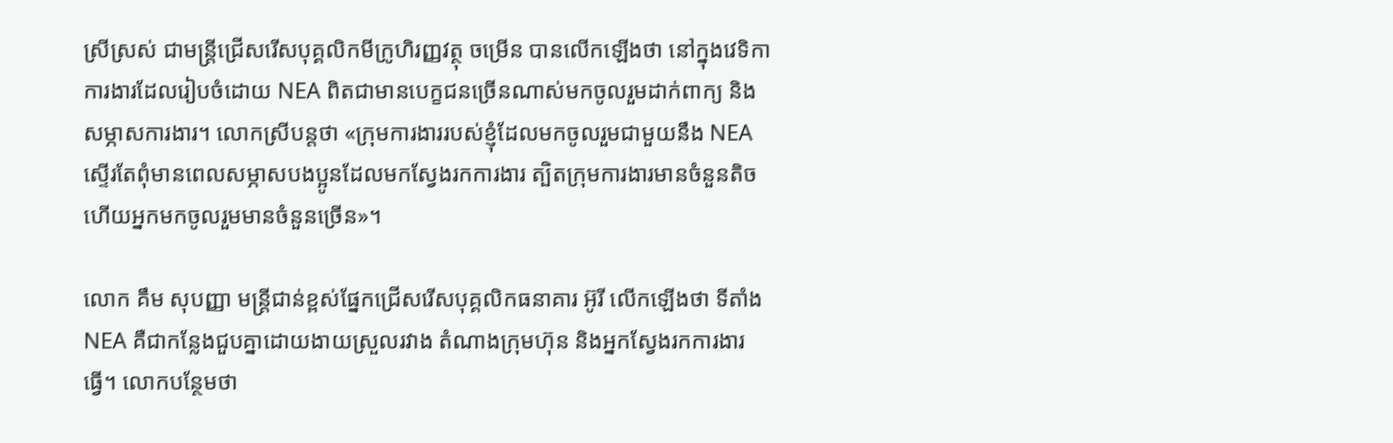ស្រីស្រស់ ជាមន្ត្រីជ្រើសរើសបុគ្គលិកមីក្រូហិរញ្ញវត្ថុ ចម្រើន បានលើកឡើងថា នៅក្នុងវេទិកាការងារដែលរៀបចំដោយ NEA ពិតជាមានបេក្ខជនច្រើនណាស់មកចូលរួមដាក់ពាក្យ និងសម្ភាសការងារ។ លោកស្រីបន្តថា «ក្រុមការងាររបស់ខ្ញុំដែលមកចូលរួមជាមួយនឹង NEA ស្ទើរតែពុំមានពេលសម្ភាសបងប្អូនដែលមកស្វែងរកការងារ ត្បិតក្រុមការងារមានចំនួនតិច ហើយអ្នកមកចូលរួមមានចំនួនច្រើន»។

លោក គឹម សុបញ្ញា មន្ត្រីជាន់ខ្ពស់ផ្នែកជ្រើសរើសបុគ្គលិកធនាគារ អ៊ូរី លើកឡើងថា ទីតាំង NEA គឺជាកន្លែងជួបគ្នាដោយងាយស្រួលរវាង តំណាងក្រុមហ៊ុន និងអ្នកស្វែងរកការងារធ្វើ។ លោកបន្ថែមថា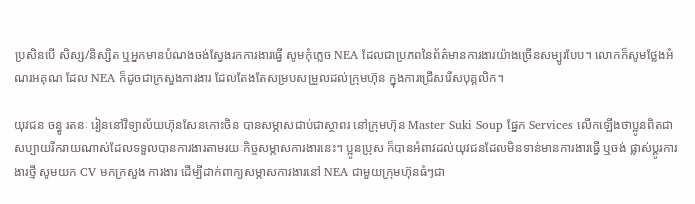ប្រសិនបើ សិស្ស/និស្សិត ឬអ្នកមានបំណងចង់ស្វែងរកការងារធ្វើ សូមកុំភ្លេច NEA ដែលជាប្រភពនៃព័ត៌មានការងារយ៉ាងច្រើនសម្បូរបែប។ លោកក៏សូមថ្លែងអំណរអគុណ ដែល NEA ក៏ដូចជាក្រសួងការងារ ដែលតែងតែសម្របសម្រួលដល់ក្រុមហ៊ុន ក្នុងការជ្រើសរើសបុគ្គលិក។

យុវជន ចន្ធូ រតនៈ រៀននៅវិទ្យាល័យហ៊ុនសែនកោះចិន បានសម្ភាសជាប់ជាស្ថាពរ នៅក្រុមហ៊ុន Master Suki Soup ផ្នែក Services លើកឡើងថាប្អូនពិតជាសប្បាយរីករាយណាស់ដែលទទួលបានការងារតាមរយៈកិច្ចសម្ភាសការងារនេះ។ ប្អូនប្រុស ក៏បានអំពាវដល់យុវជនដែលមិនទាន់មានការងារធ្វើ ឬចង់ ផ្លាស់ប្ដូរការងារថ្មី សូមយក CV មកក្រសួង ការងារ ដើម្បីដាក់ពាក្យសម្ភាសការងារនៅ NEA ជាមួយក្រុមហ៊ុនធំៗជា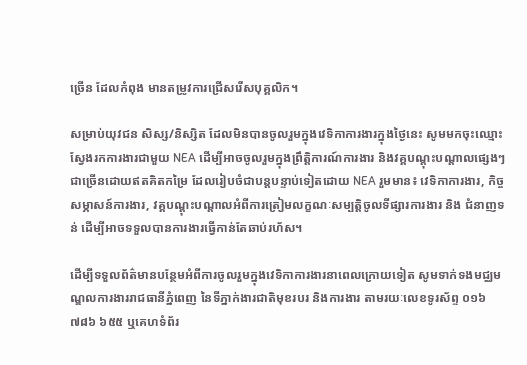ច្រើន ដែលកំពុង មានតម្រូវការជ្រើសរើសបុគ្គលិក។

សម្រាប់យុវជន សិស្ស/និស្សិត ដែលមិនបានចូលរួមក្នុងវេទិកាការងារក្នុងថ្ងៃនេះ សូមមកចុះឈ្មោះស្វែងរកការងារជាមួយ NEA ដើម្បីអាចចូលរួមក្នុងព្រឹត្តិការណ៍ការងារ និងវគ្គបណ្តុះបណ្តាលផ្សេងៗជាច្រើនដោយឥតគិតកម្រៃ ដែលរៀបចំជាបន្តបន្ទាប់ទៀតដោយ NEA រួមមាន៖ វេទិកាការងារ, កិច្ចសម្ភាសន៍ការងារ, វគ្គបណ្តុះបណ្តាលអំពីការត្រៀមលក្ខណៈសម្បត្តិចូលទីផ្សារការងារ និង ជំនាញទន់ ដើម្បីអាចទទួលបានការងារធ្វើកាន់តែឆាប់រហ័ស។

ដើម្បីទទួលព័ត៌មានបន្ថែមអំពីការចូលរួមក្នុងវេទិកាការងារនាពេលក្រោយទៀត សូមទាក់ទងមជ្ឈមណ្ឌលការងាររាជធានីភ្នំពេញ នៃទីភ្នាក់ងារជាតិមុខរបរ និងការងារ តាមរយៈលេខទូរស័ព្ទ ០១៦ ៧៨៦ ៦៥៥ ឬគេហទំព័រ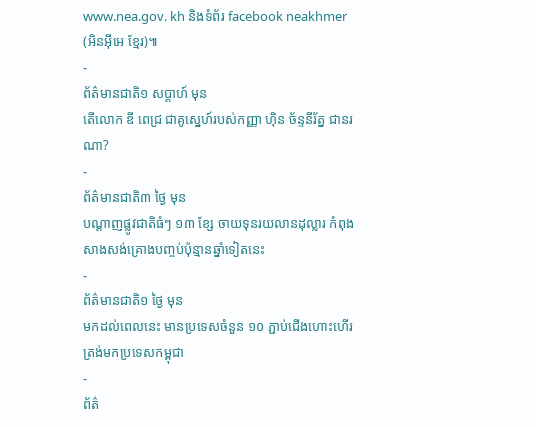www.nea.gov. kh និងទំព័រ facebook neakhmer (អិនអ៊ីអេ ខ្មែរ)៕
-
ព័ត៌មានជាតិ១ សប្តាហ៍ មុន
តើលោក ឌី ពេជ្រ ជាគូស្នេហ៍របស់កញ្ញា ហ៊ិន ច័ន្ទនីរ័ត្ន ជានរណា?
-
ព័ត៌មានជាតិ៣ ថ្ងៃ មុន
បណ្តាញផ្លូវជាតិធំៗ ១៣ ខ្សែ ចាយទុនរយលានដុល្លារ កំពុងសាងសង់គ្រោងបញ្ចប់ប៉ុន្មានឆ្នាំទៀតនេះ
-
ព័ត៌មានជាតិ១ ថ្ងៃ មុន
មកដល់ពេលនេះ មានប្រទេសចំនួន ១០ ភ្ជាប់ជើងហោះហើរត្រង់មកប្រទេសកម្ពុជា
-
ព័ត៌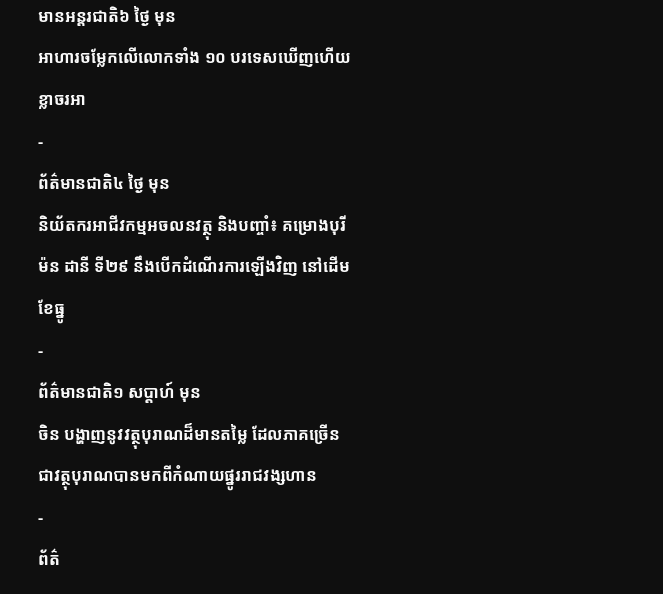មានអន្ដរជាតិ៦ ថ្ងៃ មុន
អាហារចម្លែកលើលោកទាំង ១០ បរទេសឃើញហើយខ្លាចរអា
-
ព័ត៌មានជាតិ៤ ថ្ងៃ មុន
និយ័តករអាជីវកម្មអចលនវត្ថុ និងបញ្ចាំ៖ គម្រោងបុរីម៉ន ដានី ទី២៩ នឹងបើកដំណើរការឡើងវិញ នៅដើមខែធ្នូ
-
ព័ត៌មានជាតិ១ សប្តាហ៍ មុន
ចិន បង្ហាញនូវវត្ថុបុរាណដ៏មានតម្លៃ ដែលភាគច្រើនជាវត្ថុបុរាណបានមកពីកំណាយផ្នូររាជវង្សហាន
-
ព័ត៌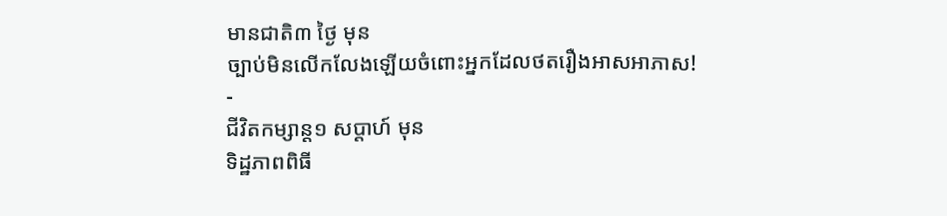មានជាតិ៣ ថ្ងៃ មុន
ច្បាប់មិនលើកលែងឡើយចំពោះអ្នកដែលថតរឿងអាសអាភាស!
-
ជីវិតកម្សាន្ដ១ សប្តាហ៍ មុន
ទិដ្ឋភាពពិធី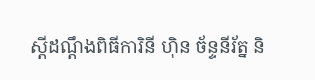ស្ដីដណ្ដឹងពិធីការិនី ហ៊ិន ច័ន្ទនីរ័ត្ន និ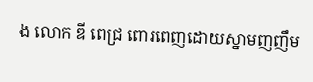ង លោក ឌី ពេជ្រ ពោរពេញដោយស្នាមញញឹម